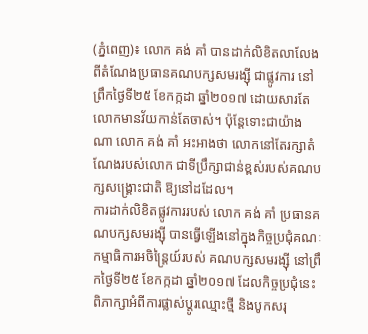(ភ្នំពេញ)៖ លោក គង់ គាំ បានដាក់លិខិតលាលែងពីតំណែងប្រធានគណបក្សសមរង្ស៊ី ជាផ្លូវការ នៅព្រឹកថ្ងៃទី២៥ ខែកក្កដា ឆ្នាំ២០១៧ ដោយសារតែលោកមានវ័យកាន់តែចាស់។ ប៉ុន្តែទោះជាយ៉ាងណា លោក គង់ គាំ អះអាងថា លោកនៅតែរក្សាតំណែងរបស់លោក ជាទីប្រឹក្សាជាន់ខ្ពស់របស់គណបក្សសង្រ្គោះជាតិ ឱ្យនៅដដែល។
ការដាក់លិខិតផ្លូវការរបស់ លោក គង់ គាំ ប្រធានគណបក្សសមរង្ស៊ី បានធ្វើឡើងនៅក្នុងកិច្ចប្រជុំគណៈកម្មាធិការអចិន្រ្តៃយ៍របស់ គណបក្សសមរង្ស៊ី នៅព្រឹកថ្ងៃទី២៥ ខែកក្កដា ឆ្នាំ២០១៧ ដែលកិច្ចប្រជុំនេះ ពិភាក្សាអំពីការផ្លាស់ប្តូរឈ្មោះថ្មី និងបូកសរុ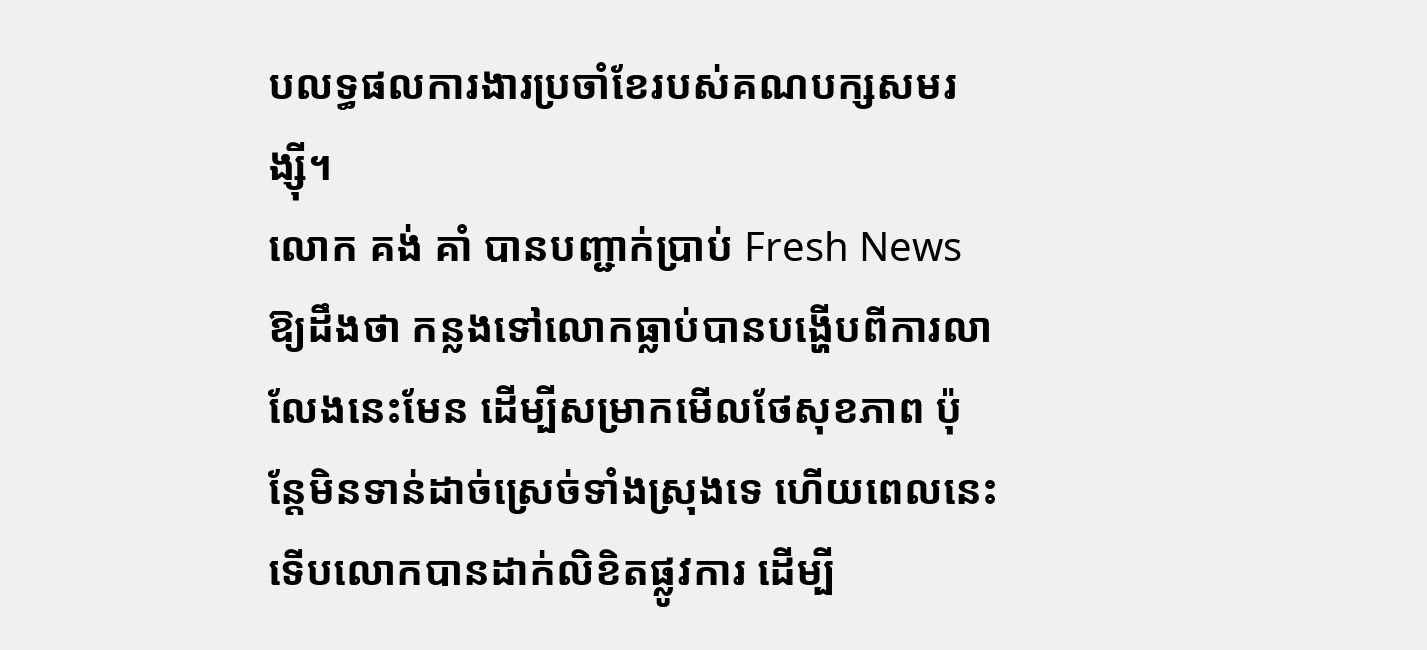បលទ្ធផលការងារប្រចាំខែរបស់គណបក្សសមរង្ស៊ី។
លោក គង់ គាំ បានបញ្ជាក់ប្រាប់ Fresh News ឱ្យដឹងថា កន្លងទៅលោកធ្លាប់បានបង្ហើបពីការលាលែងនេះមែន ដើម្បីសម្រាកមើលថែសុខភាព ប៉ុន្តែមិនទាន់ដាច់ស្រេច់ទាំងស្រុងទេ ហើយពេលនេះទើបលោកបានដាក់លិខិតផ្លូវការ ដើម្បី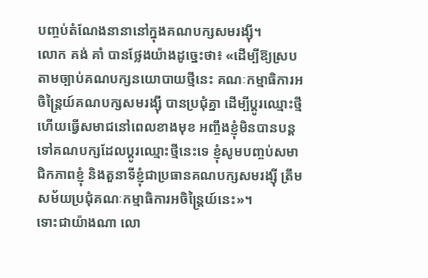បញ្ចប់តំណែងនានានៅក្នុងគណបក្សសមរង្ស៊ី។
លោក គង់ គាំ បានថ្លែងយ៉ាងដូច្នេះថា៖ «ដើម្បីឱ្យស្របតាមច្បាប់គណបក្សនយោបាយថ្មីនេះ គណៈកម្មាធិការអចិន្រ្តៃយ៍គណបក្សសមរង្ស៊ី បានប្រជុំគ្នា ដើម្បីប្តូរឈ្មោះថ្មី ហើយធ្វើសមាជនៅពេលខាងមុខ អញ្ចឹងខ្ញុំមិនបានបន្តទៅគណបក្សដែលប្តូរឈ្មោះថ្មីនេះទេ ខ្ញុំសូមបញ្ចប់សមាជិកភាពខ្ញុំ និងតួនាទីខ្ញុំជាប្រធានគណបក្សសមរង្ស៊ី ត្រឹមសម័យប្រជុំគណៈកម្មាធិការអចិន្រ្តៃយ៍នេះ»។
ទោះជាយ៉ាងណា លោ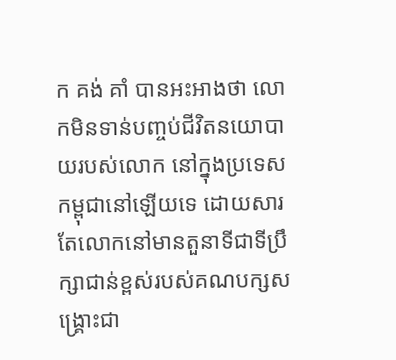ក គង់ គាំ បានអះអាងថា លោកមិនទាន់បញ្ចប់ជីវិតនយោបាយរបស់លោក នៅក្នុងប្រទេសកម្ពុជានៅឡើយទេ ដោយសារតែលោកនៅមានតួនាទីជាទីប្រឹក្សាជាន់ខ្ពស់របស់គណបក្សសង្រ្គោះជា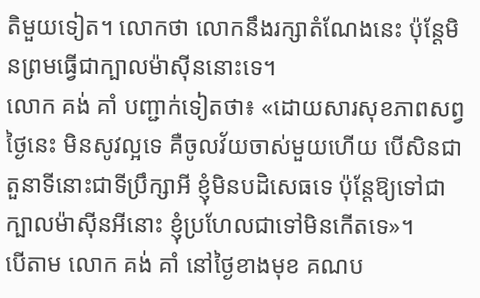តិមួយទៀត។ លោកថា លោកនឹងរក្សាតំណែងនេះ ប៉ុន្តែមិនព្រមធ្វើជាក្បាលម៉ាស៊ីននោះទេ។
លោក គង់ គាំ បញ្ជាក់ទៀតថា៖ «ដោយសារសុខភាពសព្វថ្ងៃនេះ មិនសូវល្អទេ គឺចូលវ័យចាស់មួយហើយ បើសិនជាតួនាទីនោះជាទីប្រឹក្សាអី ខ្ញុំមិនបដិសេធទេ ប៉ុន្តែឱ្យទៅជាក្បាលម៉ាស៊ីនអីនោះ ខ្ញុំប្រហែលជាទៅមិនកើតទេ»។
បើតាម លោក គង់ គាំ នៅថ្ងៃខាងមុខ គណប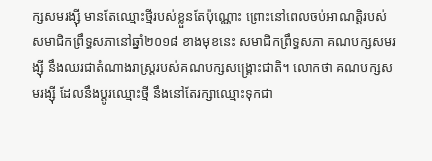ក្សសមរង្ស៊ី មានតែឈ្មោះថ្មីរបស់ខ្លួនតែប៉ុណ្ណោះ ព្រោះនៅពេលចប់អាណត្តិរបស់សមាជិកព្រឹទ្ធសភានៅឆ្នាំ២០១៨ ខាងមុខនេះ សមាជិកព្រឹទ្ធសភា គណបក្សសមរង្ស៊ី នឹងឈរជាតំណាងរាស្រ្តរបស់គណបក្សសង្រ្គោះជាតិ។ លោកថា គណបក្សសមរង្ស៊ី ដែលនឹងប្តូរឈ្មោះថ្មី នឹងនៅតែរក្សាឈ្មោះទុកជា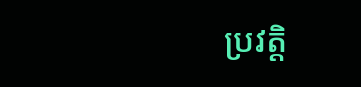ប្រវត្តិ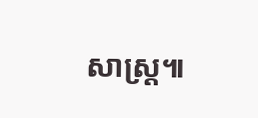សាស្រ្ត៕